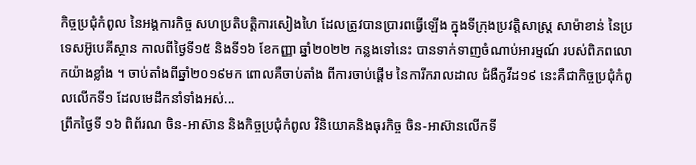កិច្ចប្រជុំកំពូល នៃអង្គការកិច្ច សហប្រតិបត្តិការសៀងហៃ ដែលត្រូវបានប្រារពធ្វើឡើង ក្នុងទីក្រុងប្រវត្តិសាស្រ្ត សាម៉ាខាន់ នៃប្រទេសអ៊ូបេគីស្ថាន កាលពីថ្ងៃទី១៥ និងទី១៦ ខែកញ្ញា ឆ្នាំ២០២២ កន្លងទៅនេះ បានទាក់ទាញចំណាប់អារម្មណ៍ របស់ពិភពលោកយ៉ាងខ្លាំង ។ ចាប់តាំងពីឆ្នាំ២០១៩មក ពោលគឺចាប់តាំង ពីការចាប់ផ្ដើម នៃការីករាលដាល ជំងឺកូវីដ១៩ នេះគឺជាកិច្ចប្រជុំកំពូលលើកទី១ ដែលមេដឹកនាំទាំងអស់...
ព្រឹកថ្ងៃទី ១៦ ពិព័រណ ចិន-អាស៊ាន និងកិច្ចប្រជុំកំពូល វិនិយោគនិងធុរកិច្ច ចិន-អាស៊ានលើកទី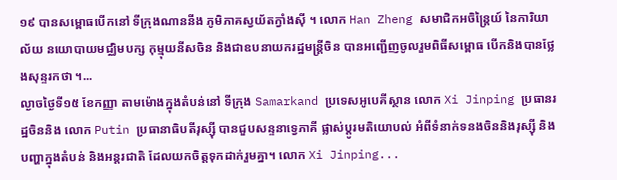១៩ បានសម្ពោធបើកនៅ ទីក្រុងណាននីង ភូមិភាគស្វយ័តក្វាំងស៊ី ។ លោក Han Zheng សមាជិកអចិន្ត្រៃយ៍ នៃការិយាល័យ នយោបាយមជ្ឈិមបក្ស កុម្មុយនីសចិន និងជាឧបនាយករដ្ឋមន្ត្រីចិន បានអញ្ជើញចូលរួមពិធីសម្ពោធ បើកនិងបានថ្លែងសុន្ទរកថា ។...
ល្ងាចថ្ងៃទី១៥ ខែកញ្ញា តាមម៉ោងក្នុងតំបន់នៅ ទីក្រុង Samarkand ប្រទេសអូបេគីស្ថាន លោក Xi Jinping ប្រធានរដ្ឋចិននិង លោក Putin ប្រធានាធិបតីរុស្ស៊ី បានជួបសន្ទនាទ្វេភាគី ផ្លាស់ប្តូរមតិយោបល់ អំពីទំនាក់ទនងចិននិងរុស្ស៊ី និងបញ្ហាក្នុងតំបន់ និងអន្តរជាតិ ដែលយកចិត្តទុកដាក់រួមគ្នា។ លោក Xi Jinping...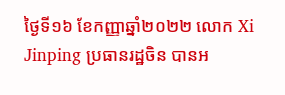ថ្ងៃទី១៦ ខែកញ្ញាឆ្នាំ២០២២ លោក Xi Jinping ប្រធានរដ្ឋចិន បានអ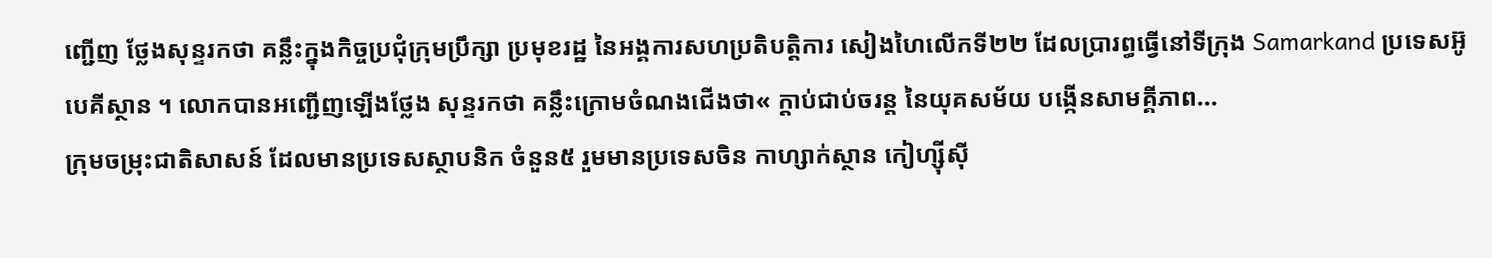ញ្ជើញ ថ្លែងសុន្ទរកថា គន្លឹះក្នុងកិច្ចប្រជុំក្រុមប្រឹក្សា ប្រមុខរដ្ឋ នៃអង្គការសហប្រតិបត្តិការ សៀងហៃលើកទី២២ ដែលប្រារព្ធធ្វើនៅទីក្រុង Samarkand ប្រទេសអ៊ូបេគីស្ថាន ។ លោកបានអញ្ជើញឡើងថ្លែង សុន្ទរកថា គន្លឹះក្រោមចំណងជើងថា« ក្តាប់ជាប់ចរន្ត នៃយុគសម័យ បង្កើនសាមគ្គីភាព...
ក្រុមចម្រុះជាតិសាសន៍ ដែលមានប្រទេសស្ថាបនិក ចំនួន៥ រួមមានប្រទេសចិន កាហ្សាក់ស្ថាន កៀហ្ស៊ីស៊ី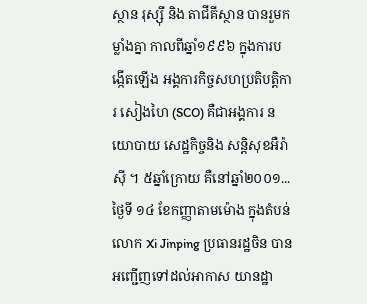ស្ថាន រុស្ស៊ី និង តាជីគីស្ថាន បានរួមកម្លាំងគ្នា កាលពីឆ្នាំ១៩៩៦ ក្នុងការបង្កើតឡើង អង្គការកិច្ចសហប្រតិបត្តិការ សៀងហៃ (SCO) គឺជាអង្គការ នយោបាយ សេដ្ឋកិច្ចនិង សន្តិសុខអឺរ៉ាស៊ី ។ ៥ឆ្នាំក្រោយ គឺនៅឆ្នាំ២០០១...
ថ្ងៃទី ១៤ ខែកញ្ញាតាមម៉ោង ក្នុងតំបន់ លោក Xi Jinping ប្រធានរដ្ឋចិន បានអញ្ជើញទៅដល់អាកាស យានដ្ឋា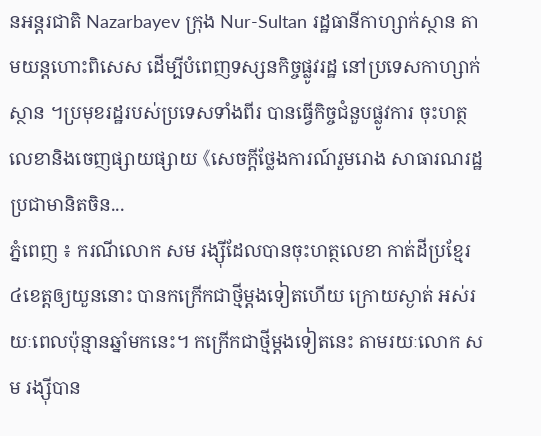នអន្តរជាតិ Nazarbayev ក្រុង Nur-Sultan រដ្ឋធានីកាហ្សាក់ស្ថាន តាមយន្តហោះពិសេស ដើម្បីបំពេញទស្សនកិច្ចផ្លូវរដ្ឋ នៅប្រទេសកាហ្សាក់ស្ថាន ។ប្រមុខរដ្ឋរបស់ប្រទេសទាំងពីរ បានធ្វើកិច្ចជំនួបផ្លូវការ ចុះហត្ថលេខានិងចេញផ្សាយផ្សាយ 《សេចក្តីថ្លែងការណ៍រួមរោង សាធារណរដ្ឋប្រជាមានិតចិន...
ភ្នំពេញ ៖ ករណីលោក សម រង្ស៊ីដែលបានចុះហត្ថលេខា កាត់ដីប្រខ្មែរ៤ខេត្តឲ្យយួននោះ បានកក្រើកជាថ្មីម្តងទៀតហើយ ក្រោយស្ងាត់ អស់រយៈពេលប៉ុន្មានឆ្នាំមកនេះ។ កក្រើកជាថ្មីម្តងទៀតនេះ តាមរយៈលោក សម រង្ស៊ីបាន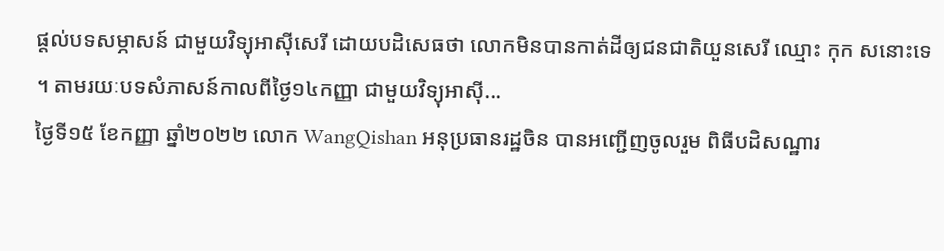ផ្តល់បទសម្ភាសន៍ ជាមួយវិទ្យុអាស៊ីសេរី ដោយបដិសេធថា លោកមិនបានកាត់ដីឲ្យជនជាតិយួនសេរី ឈ្មោះ កុក សនោះទេ ។ តាមរយៈបទសំភាសន៍កាលពីថ្ងៃ១៤កញ្ញា ជាមួយវិទ្យុអាស៊ី...
ថ្ងៃទី១៥ ខែកញ្ញា ឆ្នាំ២០២២ លោក WangQishan អនុប្រធានរដ្ឋចិន បានអញ្ជើញចូលរួម ពិធីបដិសណ្ឋារ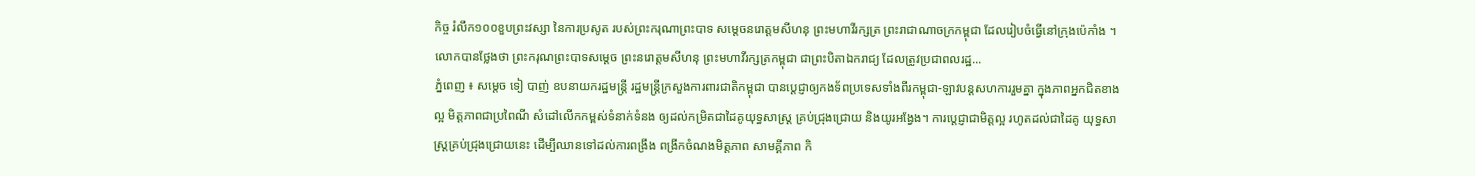កិច្ច រំលឹក១០០ខួបព្រះវស្សា នៃការប្រសូត របស់ព្រះករុណាព្រះបាទ សម្តេចនរោត្តមសីហនុ ព្រះមហាវីរក្សត្រ ព្រះរាជាណាចក្រកម្ពុជា ដែលរៀបចំធ្វើនៅក្រុងប៉េកាំង ។ លោកបានថ្លែងថា ព្រះករុណព្រះបាទសម្តេច ព្រះនរោត្តមសីហនុ ព្រះមហាវីរក្សត្រកម្ពុជា ជាព្រះបិតាឯករាជ្យ ដែលត្រូវប្រជាពលរដ្ឋ...
ភ្នំពេញ ៖ សម្តេច ទៀ បាញ់ ឧបនាយករដ្ឋមន្រ្តី រដ្ឋមន្រ្តីក្រសួងការពារជាតិកម្ពុជា បានប្តេជ្ញាឲ្យកងទ័ពប្រទេសទាំងពីរកម្ពុជា-ឡាវបន្តសហការរួមគ្នា ក្នុងភាពអ្នកជិតខាងល្អ មិត្តភាពជាប្រពៃណី សំដៅលើកកម្ពស់ទំនាក់ទំនង ឲ្យដល់កម្រិតជាដៃគូយុទ្ធសាស្ត្រ គ្រប់ជ្រុងជ្រោយ និងយូរអង្វែង។ ការប្តេជ្ញាជាមិត្តល្អ រហូតដល់ជាដៃគូ យុទ្ធសាស្រ្តគ្រប់ជ្រុងជ្រោយនេះ ដើម្បីឈានទៅដល់ការពង្រឹង ពង្រីកចំណងមិត្តភាព សាមគ្គីភាព កិ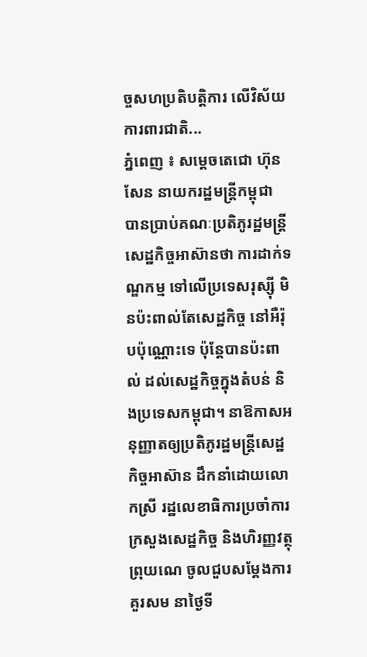ច្ចសហប្រតិបត្តិការ លើវិស័យការពារជាតិ...
ភ្នំពេញ ៖ សម្ដេចតេជោ ហ៊ុន សែន នាយករដ្ឋមន្ត្រីកម្ពុជា បានប្រាប់គណៈប្រតិភូរដ្ឋមន្ត្រីសេដ្ឋកិច្ចអាស៊ានថា ការដាក់ទណ្ឌកម្ម ទៅលើប្រទេសរុស្ស៊ី មិនប៉ះពាល់តែសេដ្ឋកិច្ច នៅអឺរ៉ុបប៉ុណ្ណោះទេ ប៉ុន្តែបានប៉ះពាល់ ដល់សេដ្ឋកិច្ចក្នុងតំបន់ និងប្រទេសកម្ពុជា។ នាឱកាសអនុញ្ញាតឲ្យប្រតិភូរដ្ឋមន្ត្រីសេដ្ឋកិច្ចអាស៊ាន ដឹកនាំដោយលោកស្រី រដ្ឋលេខាធិការប្រចាំការ ក្រសួងសេដ្ឋកិច្ច និងហិរញ្ញវត្ថុព្រុយណេ ចូលជួបសម្ដែងការគួរសម នាថ្ងៃទី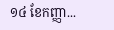១៤ ខែកញ្ញា...